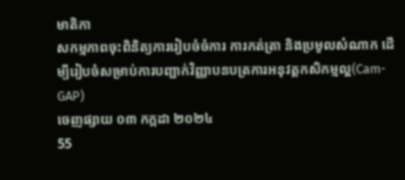មាតិកា
សកម្មភាពចុះពិនិត្យការរៀបចំចំការ ការកត់ត្រា និងប្រមូលសំណាក ដើម្បីរៀបចំសម្រាប់ការបញ្ជាក់វិញ្ញាបនបត្រការអនុវត្តកសិកម្មល្អ(Cam-GAP)
ចេញផ្សាយ ០៣ កក្កដា ២០២៤
55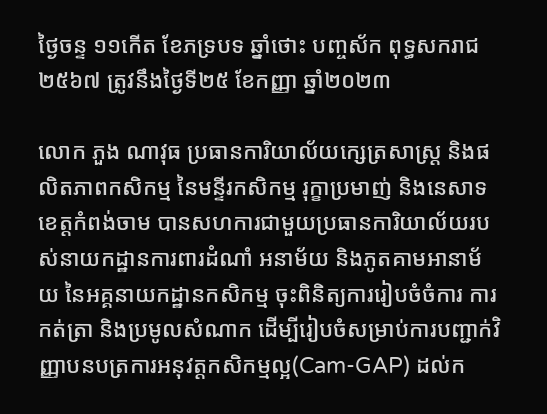ថ្ងៃចន្ទ ១១កេីត ខែភទ្របទ ឆ្នាំថោះ បញ្ចស័ក ពុទ្ធសករាជ ២៥៦៧ ត្រូវនឹងថ្ងៃទី២៥ ខែកញ្ញា ឆ្នាំ២០២៣

លោក ភួង ណាវុធ ប្រធានការិយាល័យក្សេត្រសាស្ត្រ និងផលិតភាពកសិកម្ម នៃមន្ទីរកសិកម្ម រុក្ខាប្រមាញ់ និងនេសាទខេត្តកំពង់ចាម បានសហការជាមួយប្រធានការិយាល័យរបស់នាយកដ្ឋានការពារដំណាំ អនាម័យ និងភូតគាមអានាម័យ នៃអគ្គនាយកដ្ឋានកសិកម្ម ចុះពិនិត្យការរៀបចំចំការ ការកត់ត្រា និងប្រមូលសំណាក ដើម្បីរៀបចំសម្រាប់ការបញ្ជាក់វិញ្ញាបនបត្រការអនុវត្តកសិកម្មល្អ(Cam-GAP) ដល់ក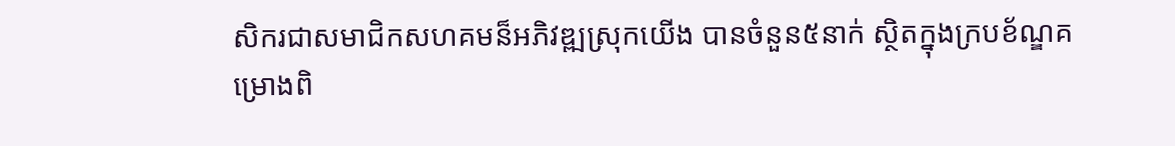សិករជាសមាជិកសហគមន៏អភិវឌ្ឍស្រុកយើង បានចំនួន៥នាក់ ស្ថិតក្នុងក្របខ័ណ្ឌគម្រោងពិ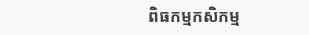ពិធកម្មកសិកម្ម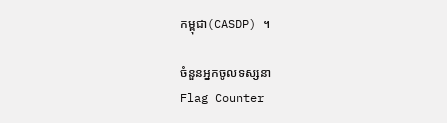កម្ពុជា(CASDP) ។

ចំនួនអ្នកចូលទស្សនា
Flag Counter